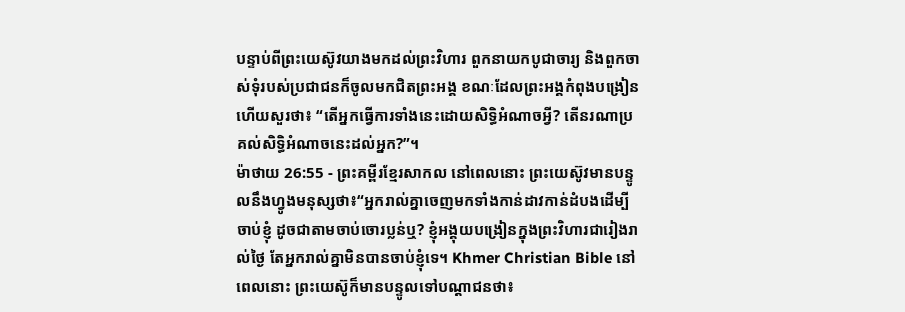បន្ទាប់ពីព្រះយេស៊ូវយាងមកដល់ព្រះវិហារ ពួកនាយកបូជាចារ្យ និងពួកចាស់ទុំរបស់ប្រជាជនក៏ចូលមកជិតព្រះអង្គ ខណៈដែលព្រះអង្គកំពុងបង្រៀន ហើយសួរថា៖ “តើអ្នកធ្វើការទាំងនេះដោយសិទ្ធិអំណាចអ្វី? តើនរណាប្រគល់សិទ្ធិអំណាចនេះដល់អ្នក?”។
ម៉ាថាយ 26:55 - ព្រះគម្ពីរខ្មែរសាកល នៅពេលនោះ ព្រះយេស៊ូវមានបន្ទូលនឹងហ្វូងមនុស្សថា៖“អ្នករាល់គ្នាចេញមកទាំងកាន់ដាវកាន់ដំបងដើម្បីចាប់ខ្ញុំ ដូចជាតាមចាប់ចោរប្លន់ឬ? ខ្ញុំអង្គុយបង្រៀនក្នុងព្រះវិហារជារៀងរាល់ថ្ងៃ តែអ្នករាល់គ្នាមិនបានចាប់ខ្ញុំទេ។ Khmer Christian Bible នៅពេលនោះ ព្រះយេស៊ូក៏មានបន្ទូលទៅបណ្ដាជនថា៖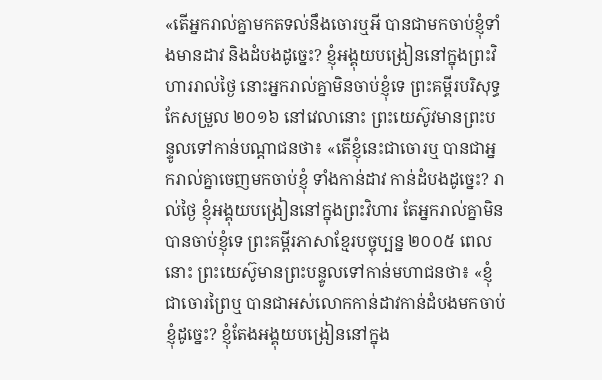«តើអ្នករាល់គ្នាមកតទល់នឹងចោរឬអី បានជាមកចាប់ខ្ញុំទាំងមានដាវ និងដំបងដូច្នេះ? ខ្ញុំអង្គុយបង្រៀននៅក្នុងព្រះវិហាររាល់ថ្ងៃ នោះអ្នករាល់គ្នាមិនចាប់ខ្ញុំទេ ព្រះគម្ពីរបរិសុទ្ធកែសម្រួល ២០១៦ នៅវេលានោះ ព្រះយេស៊ូវមានព្រះបន្ទូលទៅកាន់បណ្តាជនថា៖ «តើខ្ញុំនេះជាចោរឬ បានជាអ្នករាល់គ្នាចេញមកចាប់ខ្ញុំ ទាំងកាន់ដាវ កាន់ដំបងដូច្នេះ? រាល់ថ្ងៃ ខ្ញុំអង្គុយបង្រៀននៅក្នុងព្រះវិហារ តែអ្នករាល់គ្នាមិនបានចាប់ខ្ញុំទេ ព្រះគម្ពីរភាសាខ្មែរបច្ចុប្បន្ន ២០០៥ ពេលនោះ ព្រះយេស៊ូមានព្រះបន្ទូលទៅកាន់មហាជនថា៖ «ខ្ញុំជាចោរព្រៃឬ បានជាអស់លោកកាន់ដាវកាន់ដំបងមកចាប់ខ្ញុំដូច្នេះ? ខ្ញុំតែងអង្គុយបង្រៀននៅក្នុង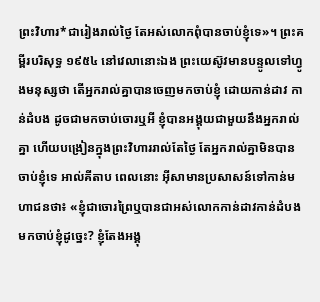ព្រះវិហារ*ជារៀងរាល់ថ្ងៃ តែអស់លោកពុំបានចាប់ខ្ញុំទេ»។ ព្រះគម្ពីរបរិសុទ្ធ ១៩៥៤ នៅវេលានោះឯង ព្រះយេស៊ូវមានបន្ទូលទៅហ្វូងមនុស្សថា តើអ្នករាល់គ្នាបានចេញមកចាប់ខ្ញុំ ដោយកាន់ដាវ កាន់ដំបង ដូចជាមកចាប់ចោរឬអី ខ្ញុំបានអង្គុយជាមួយនឹងអ្នករាល់គ្នា ហើយបង្រៀនក្នុងព្រះវិហាររាល់តែថ្ងៃ តែអ្នករាល់គ្នាមិនបានចាប់ខ្ញុំទេ អាល់គីតាប ពេលនោះ អ៊ីសាមានប្រសាសន៍ទៅកាន់មហាជនថា៖ «ខ្ញុំជាចោរព្រៃឬបានជាអស់លោកកាន់ដាវកាន់ដំបងមកចាប់ខ្ញុំដូច្នេះ? ខ្ញុំតែងអង្គុ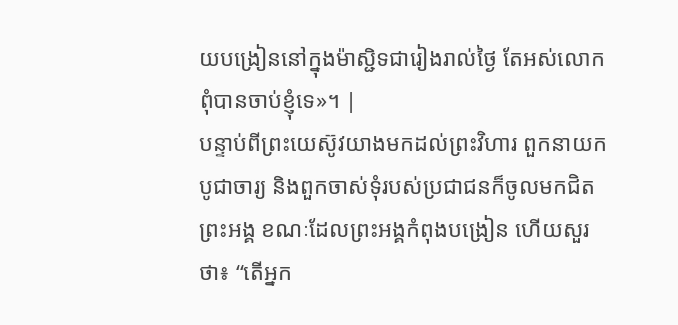យបង្រៀននៅក្នុងម៉ាស្ជិទជារៀងរាល់ថ្ងៃ តែអស់លោកពុំបានចាប់ខ្ញុំទេ»។ |
បន្ទាប់ពីព្រះយេស៊ូវយាងមកដល់ព្រះវិហារ ពួកនាយកបូជាចារ្យ និងពួកចាស់ទុំរបស់ប្រជាជនក៏ចូលមកជិតព្រះអង្គ ខណៈដែលព្រះអង្គកំពុងបង្រៀន ហើយសួរថា៖ “តើអ្នក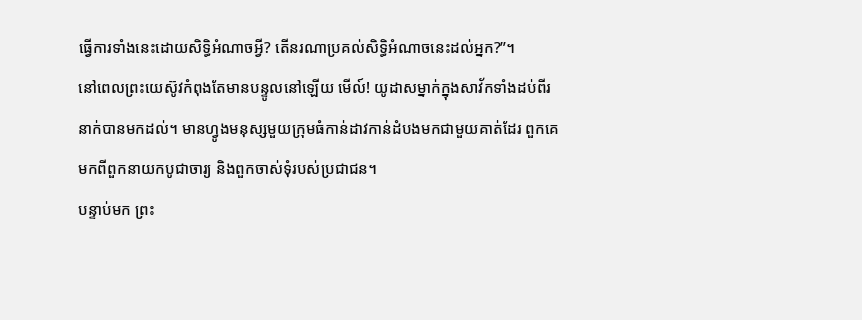ធ្វើការទាំងនេះដោយសិទ្ធិអំណាចអ្វី? តើនរណាប្រគល់សិទ្ធិអំណាចនេះដល់អ្នក?”។
នៅពេលព្រះយេស៊ូវកំពុងតែមានបន្ទូលនៅឡើយ មើល៍! យូដាសម្នាក់ក្នុងសាវ័កទាំងដប់ពីរនាក់បានមកដល់។ មានហ្វូងមនុស្សមួយក្រុមធំកាន់ដាវកាន់ដំបងមកជាមួយគាត់ដែរ ពួកគេមកពីពួកនាយកបូជាចារ្យ និងពួកចាស់ទុំរបស់ប្រជាជន។
បន្ទាប់មក ព្រះ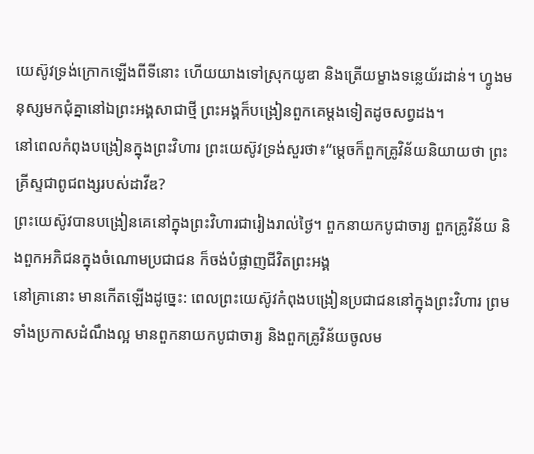យេស៊ូវទ្រង់ក្រោកឡើងពីទីនោះ ហើយយាងទៅស្រុកយូឌា និងត្រើយម្ខាងទន្លេយ័រដាន់។ ហ្វូងមនុស្សមកជុំគ្នានៅឯព្រះអង្គសាជាថ្មី ព្រះអង្គក៏បង្រៀនពួកគេម្ដងទៀតដូចសព្វដង។
នៅពេលកំពុងបង្រៀនក្នុងព្រះវិហារ ព្រះយេស៊ូវទ្រង់សួរថា៖“ម្ដេចក៏ពួកគ្រូវិន័យនិយាយថា ព្រះគ្រីស្ទជាពូជពង្សរបស់ដាវីឌ?
ព្រះយេស៊ូវបានបង្រៀនគេនៅក្នុងព្រះវិហារជារៀងរាល់ថ្ងៃ។ ពួកនាយកបូជាចារ្យ ពួកគ្រូវិន័យ និងពួកអភិជនក្នុងចំណោមប្រជាជន ក៏ចង់បំផ្លាញជីវិតព្រះអង្គ
នៅគ្រានោះ មានកើតឡើងដូច្នេះ: ពេលព្រះយេស៊ូវកំពុងបង្រៀនប្រជាជននៅក្នុងព្រះវិហារ ព្រមទាំងប្រកាសដំណឹងល្អ មានពួកនាយកបូជាចារ្យ និងពួកគ្រូវិន័យចូលម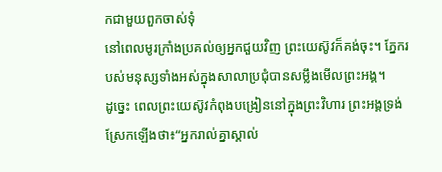កជាមួយពួកចាស់ទុំ
នៅពេលមូរក្រាំងប្រគល់ឲ្យអ្នកជួយវិញ ព្រះយេស៊ូវក៏គង់ចុះ។ ភ្នែករបស់មនុស្សទាំងអស់ក្នុងសាលាប្រជុំបានសម្លឹងមើលព្រះអង្គ។
ដូច្នេះ ពេលព្រះយេស៊ូវកំពុងបង្រៀននៅក្នុងព្រះវិហារ ព្រះអង្គទ្រង់ស្រែកឡើងថា៖“អ្នករាល់គ្នាស្គាល់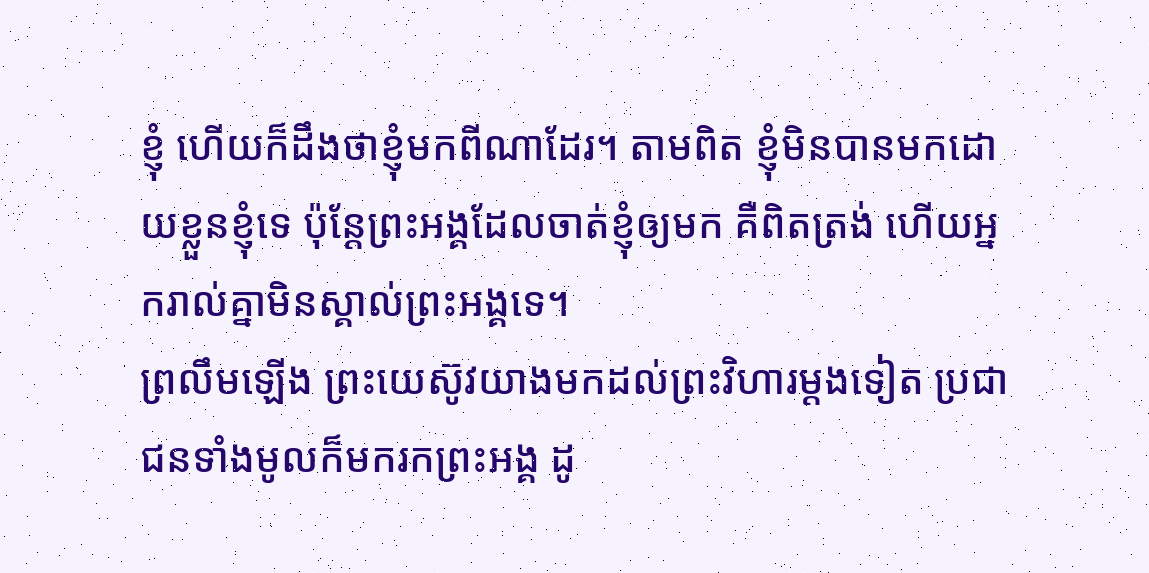ខ្ញុំ ហើយក៏ដឹងថាខ្ញុំមកពីណាដែរ។ តាមពិត ខ្ញុំមិនបានមកដោយខ្លួនខ្ញុំទេ ប៉ុន្តែព្រះអង្គដែលចាត់ខ្ញុំឲ្យមក គឺពិតត្រង់ ហើយអ្នករាល់គ្នាមិនស្គាល់ព្រះអង្គទេ។
ព្រលឹមឡើង ព្រះយេស៊ូវយាងមកដល់ព្រះវិហារម្ដងទៀត ប្រជាជនទាំងមូលក៏មករកព្រះអង្គ ដូ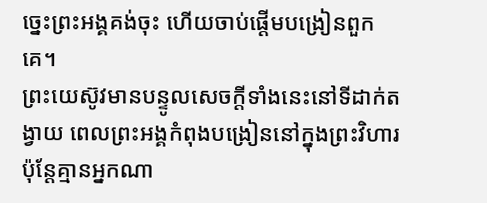ច្នេះព្រះអង្គគង់ចុះ ហើយចាប់ផ្ដើមបង្រៀនពួកគេ។
ព្រះយេស៊ូវមានបន្ទូលសេចក្ដីទាំងនេះនៅទីដាក់តង្វាយ ពេលព្រះអង្គកំពុងបង្រៀននៅក្នុងព្រះវិហារ ប៉ុន្តែគ្មានអ្នកណា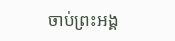ចាប់ព្រះអង្គ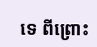ទេ ពីព្រោះ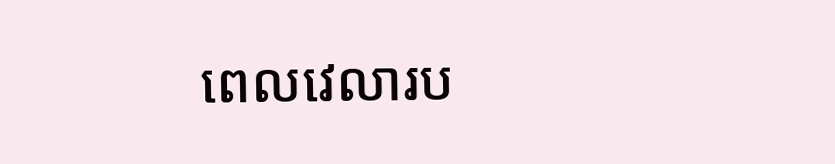ពេលវេលារប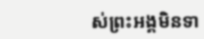ស់ព្រះអង្គមិនទា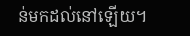ន់មកដល់នៅឡើយ។